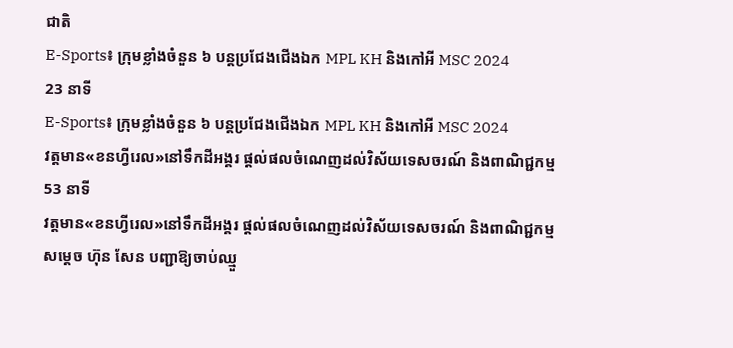ជាតិ
E-Sports៖ ក្រុមខ្លាំងចំនួន ៦ បន្តប្រជែងជើងឯក MPL KH និងកៅអី MSC 2024
23 នាទី
E-Sports៖ ក្រុមខ្លាំងចំនួន ៦ បន្តប្រជែងជើងឯក MPL KH និងកៅអី MSC 2024
វត្តមាន«ខនហ្វីរេល»នៅទឹកដីអង្គរ ផ្ដល់ផលចំណេញដល់វិស័យទេសចរណ៍ និងពាណិជ្ជកម្ម
53 នាទី
វត្តមាន«ខនហ្វីរេល»នៅទឹកដីអង្គរ ផ្ដល់ផលចំណេញដល់វិស័យទេសចរណ៍ និងពាណិជ្ជកម្ម
សម្ដេច ហ៊ុន សែន បញ្ជាឱ្យចាប់ឈ្មួ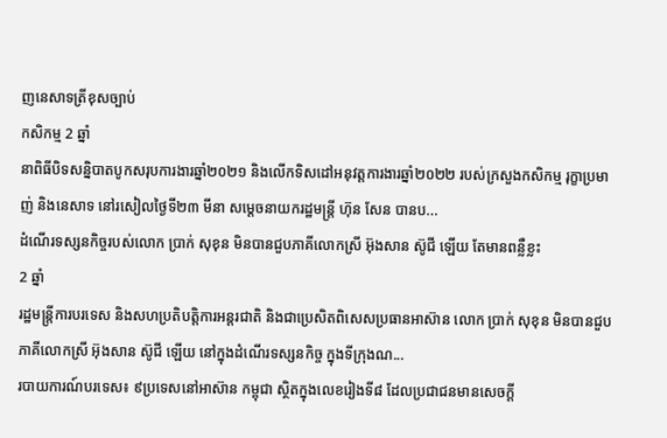ញនេសាទត្រីខុសច្បាប់
កសិកម្ម 2 ឆ្នាំ
នាពិធីបិទសន្និបាតបូកសរុបការងារឆ្នាំ២០២១ និងលើកទិសដៅអនុវត្តការងារឆ្នាំ២០២២ របស់ក្រសួងកសិកម្ម រុក្ខាប្រមាញ់ និងនេសាទ នៅរសៀលថ្ងៃទី២៣ មីនា សម្ដេចនាយករដ្ឋមន្រ្តី ហ៊ុន សែន បានប...
ដំណើរទស្សនកិច្ចរបស់លោក ប្រាក់ សុខុន មិនបានជួបភាគីលោកស្រី អ៊ុងសាន ស៊ូជី ឡើយ តែមានពន្លឺខ្លះ
2 ឆ្នាំ
រដ្ឋមន្រ្តីការបរទេស និងសហប្រតិបត្តិការអន្តរជាតិ និងជាប្រេសិតពិសេសប្រធានអាស៊ាន លោក ប្រាក់ សុខុន មិនបានជួបភាគីលោកស្រី អ៊ុងសាន ស៊ូជី ឡើយ នៅក្នុងដំណើរទស្សនកិច្ច ក្នុងទីក្រុងណ...
របាយការណ៍បរទេស៖ ៩ប្រទេសនៅអាស៊ាន កម្ពុជា ស្ថិតក្នុងលេខរៀងទី៨ ដែលប្រជាជនមានសេចក្តី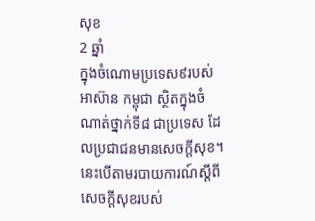សុខ
2 ឆ្នាំ
ក្នុងចំណោមប្រទេស៩របស់អាស៊ាន កម្ពុជា ស្ថិតក្នុងចំណាត់ថ្នាក់ទី៨ ជាប្រទេស ដែលប្រជាជនមានសេចក្តីសុខ។ នេះបើតាមរបាយការណ៍ស្តីពីសេចក្តីសុខរបស់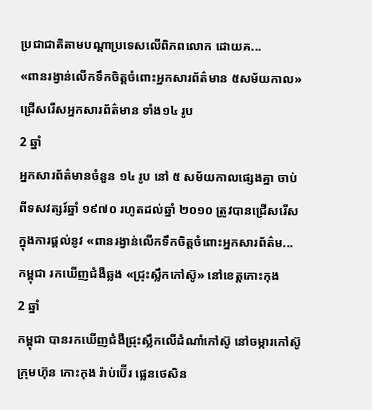ប្រជាជាតិតាមបណ្តាប្រទេសលើពិភពលោក ដោយគ...
«ពានរង្វាន់លើកទឹកចិត្តចំពោះអ្នកសារព័ត៌មាន ៥សម័យកាល» ជ្រើសរើសអ្នកសារព័ត៌មាន ទាំង១៤ រូប
2 ឆ្នាំ
អ្នកសារព័ត៌មានចំនួន ១៤ រូប នៅ ៥ សម័យកាលផ្សេងគ្នា ចាប់ពីទសវត្សរ៍ឆ្នាំ ១៩៧០ រហូតដល់ឆ្នាំ ២០១០ ត្រូវបានជ្រើសរើសក្នុងការផ្តល់នូវ «ពានរង្វាន់លើកទឹកចិត្តចំពោះអ្នកសារព័ត៌ម...
កម្ពុជា រកឃើញជំងឺឆ្លង «ជ្រុះស្លឹកកៅស៊ូ» នៅខេត្តកោះកុង
2 ឆ្នាំ
កម្ពុជា បានរកឃើញជំងឺជ្រុះស្លឹកលើដំណាំកៅស៊ូ នៅចម្ការកៅស៊ូ ក្រុមហ៊ុន កោះកុង រ៉ាប់ប៊ើរ ផ្លេនថេសិន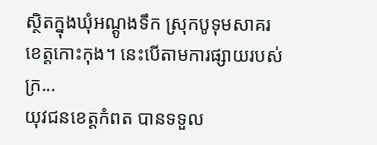ស្ថិតក្នុងឃុំអណ្ដូងទឹក ស្រុកបូទុមសាគរ ខេត្តកោះកុង។ នេះបើតាមការផ្សាយរបស់ក្រ...
យុវជនខេត្តកំពត បានទទួល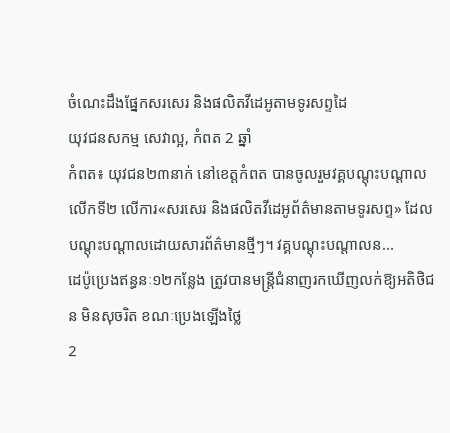ចំណេះដឹងផ្នែកសរសេរ និងផលិតវីដេអូតាមទូរសព្ទដៃ
យុវជនសកម្ម សេវាល្អ, កំពត 2 ឆ្នាំ
កំពត៖ យុវជន២៣នាក់ នៅខេត្តកំពត បានចូលរួមវគ្គបណ្ដុះបណ្ដាលលើកទី២ លើការ«សរសេរ និងផលិតវីដេអូព័ត៌មានតាមទូរសព្ទ» ដែលបណ្តុះបណ្តាលដោយសារព័ត៌មានថ្មីៗ។ វគ្គបណ្ដុះបណ្ដាលន...
ដេប៉ូប្រេងឥន្ធនៈ១២កន្លែង ត្រូវបានមន្ត្រីជំនាញរកឃើញលក់ឱ្យអតិថិជន មិនសុចរិត ខណៈប្រេងឡើងថ្លៃ
2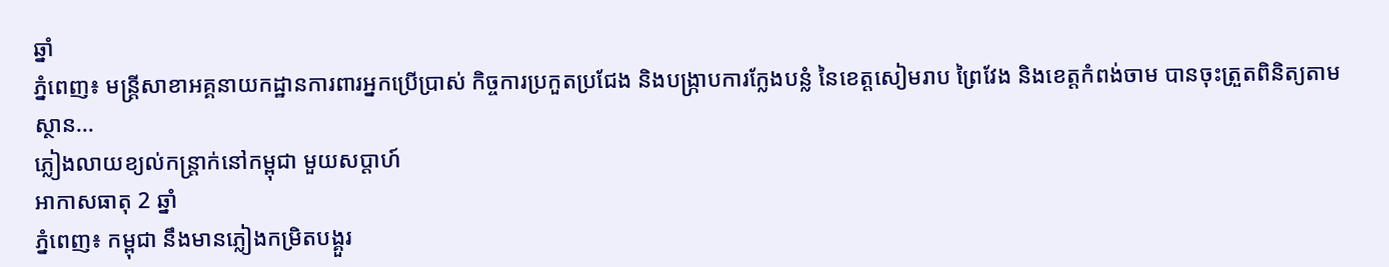ឆ្នាំ
ភ្នំពេញ៖ មន្ត្រីសាខាអគ្គនាយកដ្ឋានការពារអ្នកប្រើប្រាស់ កិច្ចការប្រកួតប្រជែង និងបង្ក្រាបការក្លែងបន្លំ នៃខេត្តសៀមរាប ព្រៃវែង និងខេត្តកំពង់ចាម បានចុះត្រួតពិនិត្យតាមស្ថាន...
ភ្លៀងលាយខ្យល់កន្រ្តាក់នៅកម្ពុជា មួយសប្ដាហ៍
អាកាសធាតុ 2 ឆ្នាំ
ភ្នំពេញ៖ កម្ពុជា នឹងមានភ្លៀងកម្រិតបង្គួរ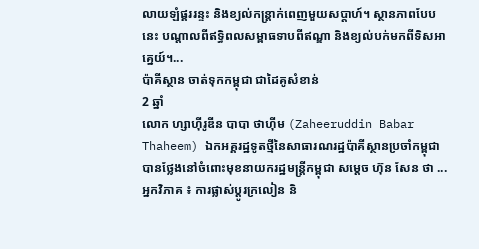លាយឡំផ្គររន្ទះ និងខ្យល់កន្ដ្រាក់ពេញមួយសប្ដាហ៍។ ស្ថានភាពបែបនេះ បណ្ដាលពីឥទ្ធិពលសម្ពាធទាបពីឥណ្ឌា និងខ្យល់បក់មកពីទិសអាគ្នេយ៍។...
ប៉ាគីស្ថាន ចាត់ទុកកម្ពុជា ជាដៃគូសំខាន់
2 ឆ្នាំ
លោក ហ្សាហ៊ីរូឌីន បាបា ថាហ៊ីម (Zaheeruddin Babar Thaheem) ឯកអគ្គរដ្ឋទូតថ្មីនៃសាធារណរដ្ឋប៉ាគីស្ថានប្រចាំកម្ពុជា បានថ្លែងនៅចំពោះមុខនាយករដ្ឋមន្រ្តីកម្ពុជា សម្តេច ហ៊ុន សែន ថា ...
អ្នកវិភាគ ៖ ការផ្លាស់ប្ដូរក្រលៀន និ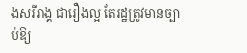ងសរីរាង្គ ជារឿងល្អ តែរដ្ឋត្រូវមានច្បាប់ឱ្យ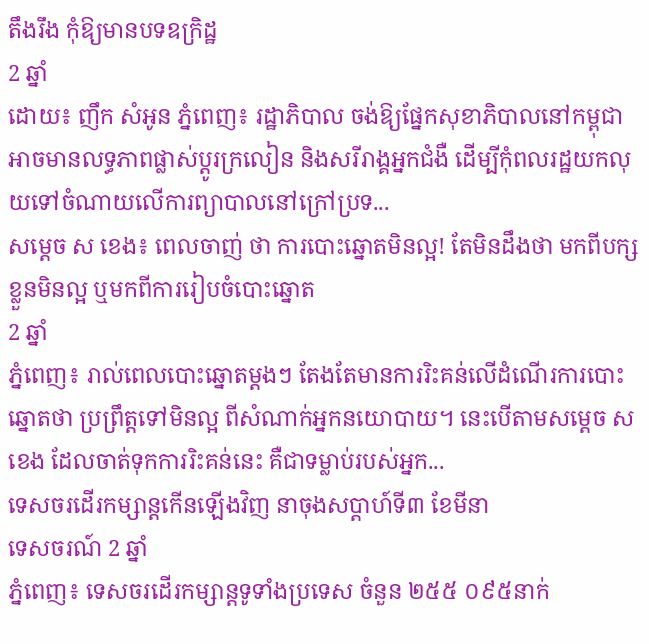តឹងរឹង កុំឱ្យមានបទឧក្រិដ្ឋ
2 ឆ្នាំ
ដោយ៖ ញឹក សំអូន ភ្នំពេញ៖ រដ្ឋាភិបាល ចង់ឱ្យផ្នែកសុខាភិបាលនៅកម្ពុជា អាចមានលទ្ធភាពផ្លាស់ប្ដូរក្រលៀន និងសរីរាង្គអ្នកជំងឺ ដើម្បីកុំពលរដ្ឋយកលុយទៅចំណាយលើការព្យាបាលនៅក្រៅប្រទ...
សម្ដេច ស ខេង៖ ពេលចាញ់ ថា ការបោះឆ្នោតមិនល្អ! តែមិនដឹងថា មកពីបក្សខ្លួនមិនល្អ ឬមកពីការរៀបចំបោះឆ្នោត
2 ឆ្នាំ
ភ្នំពេញ៖ រាល់ពេលបោះឆ្នោតម្ដងៗ តែងតែមានការរិះគន់លើដំណើរការបោះឆ្នោតថា ប្រព្រឹត្តទៅមិនល្អ ពីសំណាក់អ្នកនយោបាយ។ នេះបើតាមសម្ដេច ស ខេង ដែលចាត់ទុកការរិះគន់នេះ គឺជាទម្លាប់របស់អ្នក...
ទេសចរដើរកម្សាន្តកើនឡើងវិញ នាចុងសប្តាហ៍ទី៣ ខែមីនា
ទេសចរណ៍ 2 ឆ្នាំ
ភ្នំពេញ៖ ទេសចរដើរកម្សាន្តទូទាំងប្រទេស ចំនួន ២៥៥ ០៩៥នាក់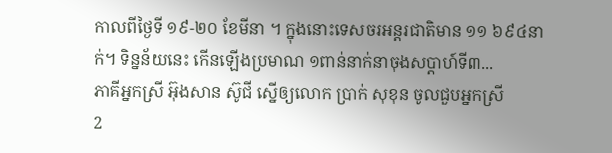កាលពីថ្ងៃទី ១៩-២០ ខែមីនា ។ ក្នុងនោះទេសចរអន្តរជាតិមាន ១១ ៦៩៤នាក់។ ទិន្នន័យនេះ កើនឡើងប្រមាណ ១ពាន់នាក់នាចុងសប្តាហ៍ទី៣...
ភាគីអ្នកស្រី អ៊ុងសាន ស៊ូជី ស្នើឲ្យលោក ប្រាក់ សុខុន ចូលជួបអ្នកស្រី
2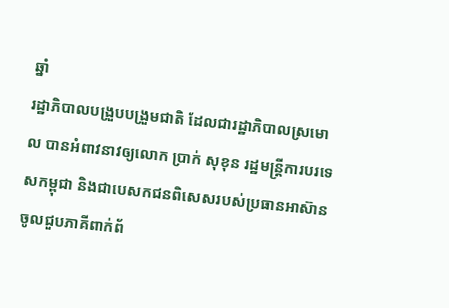ឆ្នាំ
រដ្ឋាភិបាលបង្រួបបង្រួមជាតិ ដែលជារដ្ឋាភិបាលស្រមោល បានអំពាវនាវឲ្យលោក ប្រាក់ សុខុន រដ្ឋមន្រ្តីការបរទេសកម្ពុជា និងជាបេសកជនពិសេសរបស់ប្រធានអាស៊ាន ចូលជួបភាគីពាក់ព័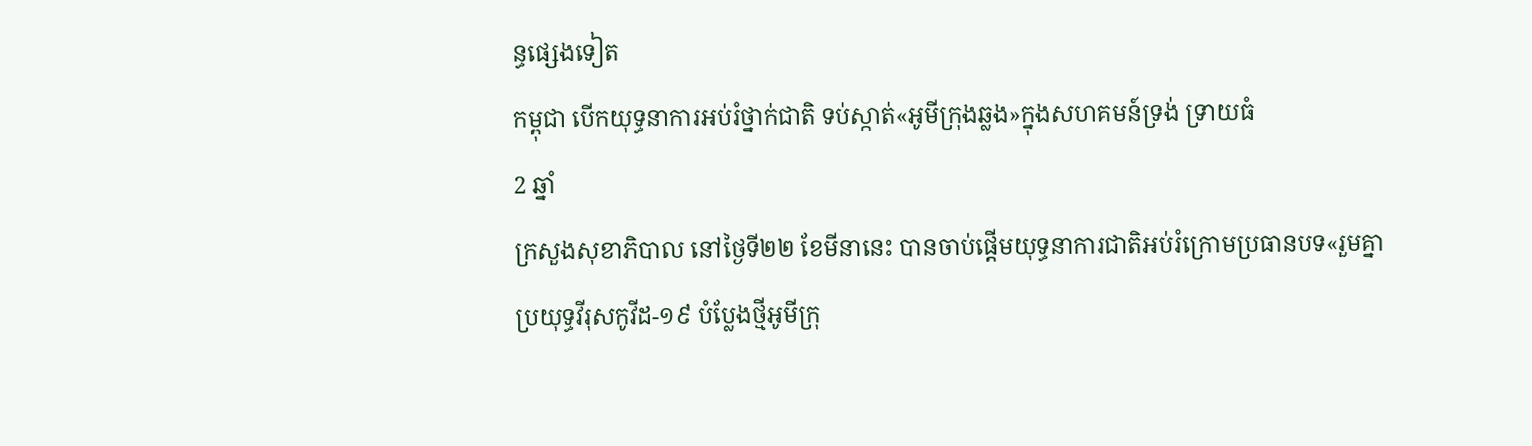ន្ធផ្សេងទៀត
កម្ពុជា បើកយុទ្ធនាការអប់រំថ្នាក់ជាតិ ទប់ស្កាត់«អូមីក្រុងឆ្លង»ក្នុងសហគមន៍ទ្រង់ ទ្រាយធំ
2 ឆ្នាំ
ក្រសួងសុខាភិបាល នៅថ្ងៃទី២២ ខែមីនានេះ បានចាប់ផ្តើមយុទ្ធនាការជាតិអប់រំក្រោមប្រធានបទ«រួមគ្នាប្រយុទ្ធវីរុសកូវីដ-១៩ បំប្លែងថ្មីអូមីក្រុ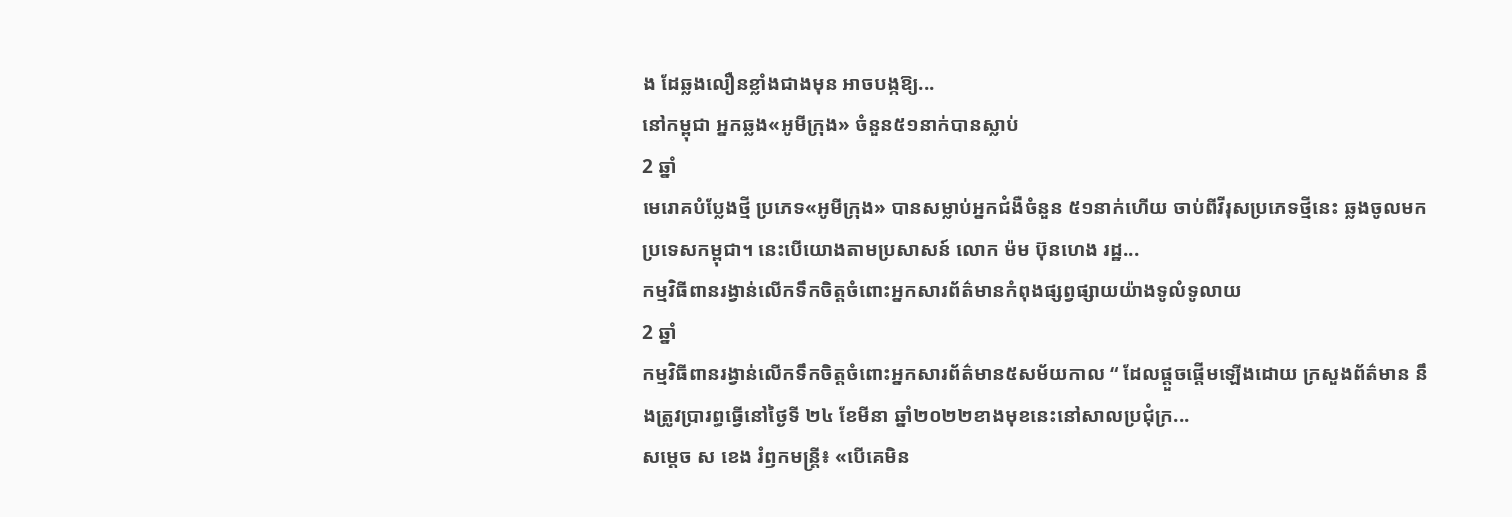ង ដែឆ្លងលឿនខ្លាំងជាងមុន អាចបង្កឱ្យ...
នៅកម្ពុជា អ្នកឆ្លង«អូមីក្រុង» ចំនួន៥១នាក់បានស្លាប់
2 ឆ្នាំ
មេរោគបំប្លែងថ្មី ប្រភេទ«អូមីក្រុង» បានសម្លាប់អ្នកជំងឺចំនួន ៥១នាក់ហើយ ចាប់ពីវីរុសប្រភេទថ្មីនេះ ឆ្លងចូលមកប្រទេសកម្ពុជា។ នេះបើយោងតាមប្រសាសន៍ លោក ម៉ម ប៊ុនហេង រដ្ឋ...
កម្មវិធីពានរង្វាន់លើកទឹកចិត្តចំពោះអ្នកសារព័ត៌មានកំពុងផ្សព្វផ្សាយយ៉ាងទូលំទូលាយ
2 ឆ្នាំ
កម្មវិធីពានរង្វាន់លើកទឹកចិត្តចំពោះអ្នកសារព័ត៌មាន៥សម័យកាល “ ដែលផ្តួចផ្តើមឡើងដោយ ក្រសួងព័ត៌មាន នឹងត្រូវប្រារព្ធធ្វើនៅថ្ងៃទី ២៤ ខែមីនា ឆ្នាំ២០២២ខាងមុខនេះនៅសាលប្រជុំក្រ...
សម្ដេច ស ខេង រំឭកមន្ត្រី៖ «បើគេមិន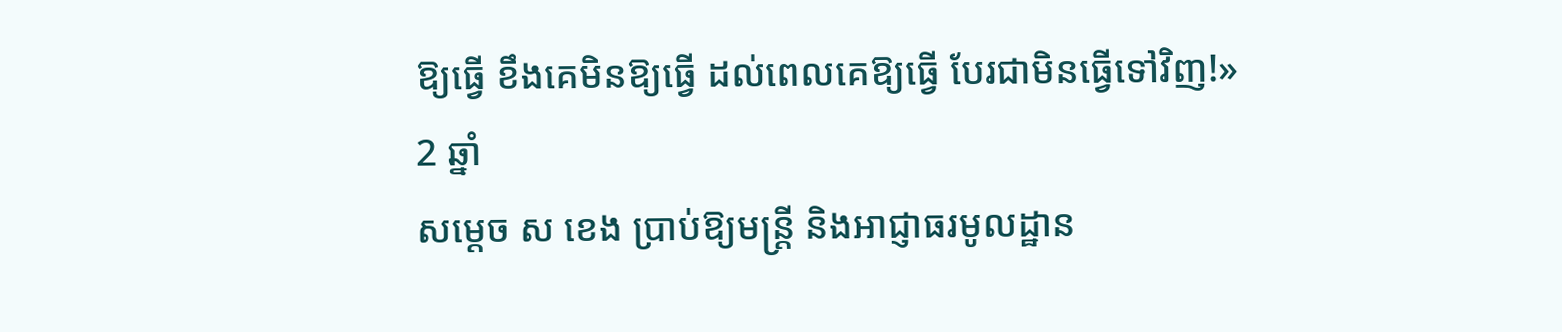ឱ្យធ្វើ ខឹងគេមិនឱ្យធ្វើ ដល់ពេលគេឱ្យធ្វើ បែរជាមិនធ្វើទៅវិញ!»
2 ឆ្នាំ
សម្ដេច ស ខេង ប្រាប់ឱ្យមន្ត្រី និងអាជ្ញាធរមូលដ្ឋាន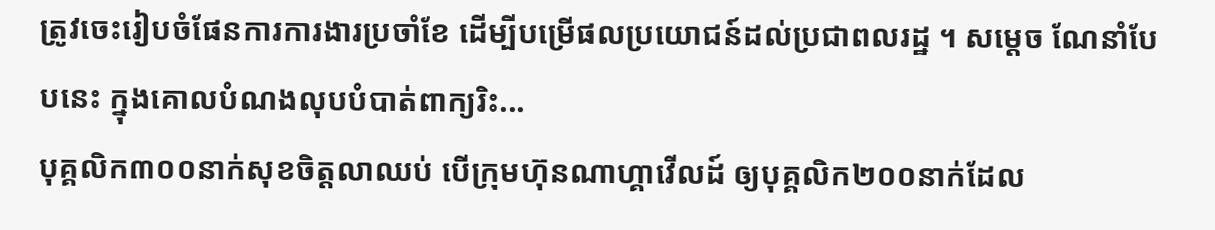ត្រូវចេះរៀបចំផែនការការងារប្រចាំខែ ដើម្បីបម្រើផលប្រយោជន៍ដល់ប្រជាពលរដ្ឋ ។ សម្ដេច ណែនាំបែបនេះ ក្នុងគោលបំណងលុបបំបាត់ពាក្យរិះ...
បុគ្គលិក៣០០នាក់សុខចិត្តលាឈប់ បើក្រុមហ៊ុនណាហ្គាវើលដ៍ ឲ្យបុគ្គលិក២០០នាក់ដែល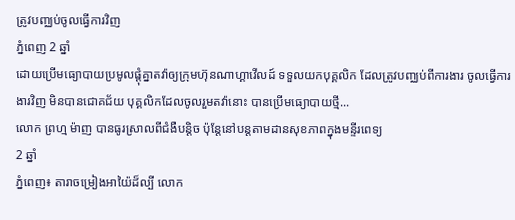ត្រូវបញ្ឈប់ចូលធ្វើការវិញ
ភ្នំពេញ 2 ឆ្នាំ
ដោយប្រើមធ្យោបាយប្រមូលផ្តុំគ្នាតវ៉ាឲ្យក្រុមហ៊ុនណាហ្គាវើលដ៍ ទទួលយកបុគ្គលិក ដែលត្រូវបញ្ឈប់ពីការងារ ចូលធ្វើការងារវិញ មិនបានជោគជ័យ បុគ្គលិកដែលចូលរួមតវ៉ានោះ បានប្រើមធ្យោបាយថ្មី...
លោក ព្រហ្ម ម៉ាញ បានធូរស្រាលពីជំងឺបន្តិច ប៉ុន្តែនៅបន្តតាមដានសុខភាពក្នុងមន្ទីរពេទ្យ
2 ឆ្នាំ
ភ្នំពេញ៖ តារាចម្រៀងអាយ៉ៃដ៏ល្បី លោក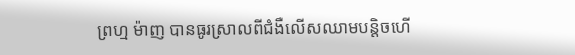ព្រហ្ម ម៉ាញ បានធូរស្រាលពីជំងឺលើសឈាមបន្តិចហើ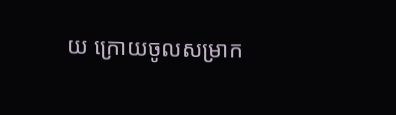យ ក្រោយចូលសម្រាក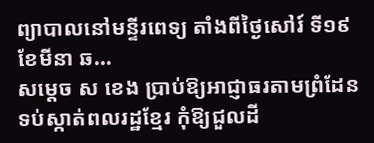ព្យាបាលនៅមន្ទីរពេទ្យ តាំងពីថ្ងៃសៅរ៍ ទី១៩ ខែមីនា ឆ...
សម្ដេច ស ខេង ប្រាប់ឱ្យអាជ្ញាធរតាមព្រំដែន ទប់ស្កាត់ពលរដ្ឋខ្មែរ កុំឱ្យជួលដី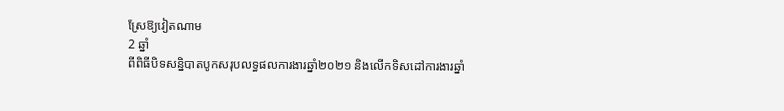ស្រែឱ្យវៀតណាម
2 ឆ្នាំ
ពីពិធីបិទសន្និបាតបូកសរុបលទ្ធផលការងារឆ្នាំ២០២១ និងលើកទិសដៅការងារឆ្នាំ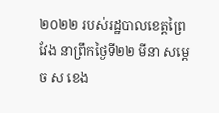២០២២ របស់រដ្ឋបាលខេត្តព្រៃវែង នាព្រឹកថ្ងៃទី២២ មីនា សម្ដេច ស ខេង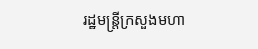រដ្ឋមន្រ្តីក្រសួងមហា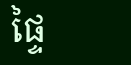ផ្ទៃ